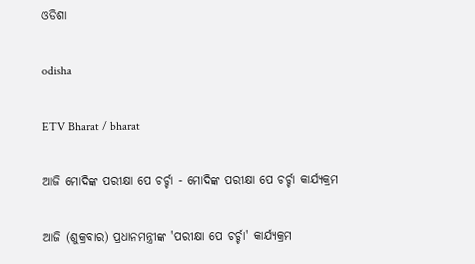ଓଡିଶା

odisha

ETV Bharat / bharat

ଆଜି ମୋଦିଙ୍କ ପରୀକ୍ଷା ପେ ଚର୍ଚ୍ଚା - ମୋଦିଙ୍କ ପରୀକ୍ଷା ପେ ଚର୍ଚ୍ଚା କାର୍ଯ୍ୟକ୍ରମ

ଆଜି (ଶୁକ୍ରବାର) ପ୍ରଧାନମନ୍ତ୍ରୀଙ୍କ 'ପରୀକ୍ଷା ପେ ଚର୍ଚ୍ଚା' କାର୍ଯ୍ୟକ୍ରମ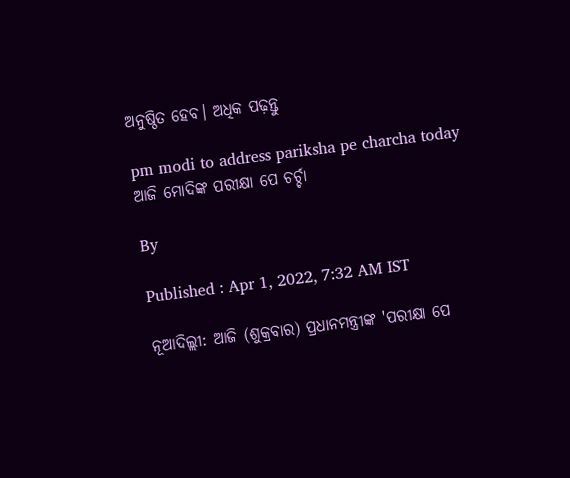ଅନୁଷ୍ଠିତ ହେବ। ଅଧିକ ପଢ଼ନ୍ତୁ

pm modi to address pariksha pe charcha today
ଆଜି ମୋଦିଙ୍କ ପରୀକ୍ଷା ପେ ଚର୍ଚ୍ଚା

By

Published : Apr 1, 2022, 7:32 AM IST

ନୂଆଦିଲ୍ଲୀ: ଆଜି (ଶୁକ୍ରବାର) ପ୍ରଧାନମନ୍ତ୍ରୀଙ୍କ 'ପରୀକ୍ଷା ପେ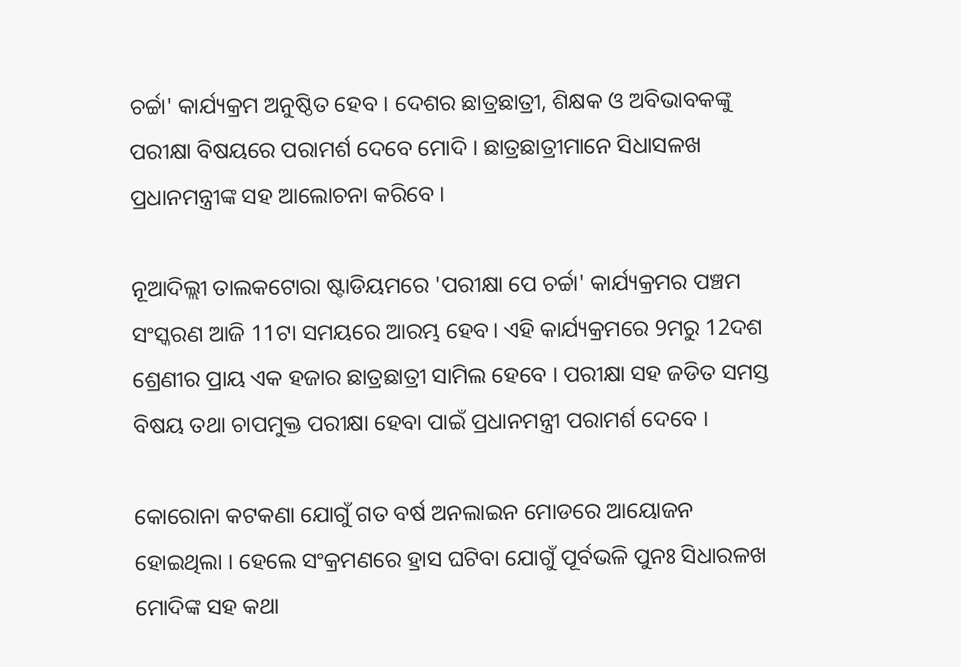ଚର୍ଚ୍ଚା' କାର୍ଯ୍ୟକ୍ରମ ଅନୁଷ୍ଠିତ ହେବ । ଦେଶର ଛାତ୍ରଛାତ୍ରୀ, ଶିକ୍ଷକ ଓ ଅବିଭାବକଙ୍କୁ ପରୀକ୍ଷା ବିଷୟରେ ପରାମର୍ଶ ଦେବେ ମୋଦି । ଛାତ୍ରଛାତ୍ରୀମାନେ ସିଧାସଳଖ ପ୍ରଧାନମନ୍ତ୍ରୀଙ୍କ ସହ ଆଲୋଚନା କରିବେ ।

ନୂଆଦିଲ୍ଲୀ ତାଲକଟୋରା ଷ୍ଟାଡିୟମରେ 'ପରୀକ୍ଷା ପେ ଚର୍ଚ୍ଚା' କାର୍ଯ୍ୟକ୍ରମର ପଞ୍ଚମ ସଂସ୍କରଣ ଆଜି 11ଟା ସମୟରେ ଆରମ୍ଭ ହେବ। ଏହି କାର୍ଯ୍ୟକ୍ରମରେ 9ମରୁ 12ଦଶ ଶ୍ରେଣୀର ପ୍ରାୟ ଏକ ହଜାର ଛାତ୍ରଛାତ୍ରୀ ସାମିଲ ହେବେ । ପରୀକ୍ଷା ସହ ଜଡିତ ସମସ୍ତ ବିଷୟ ତଥା ଚାପମୁକ୍ତ ପରୀକ୍ଷା ହେବା ପାଇଁ ପ୍ରଧାନମନ୍ତ୍ରୀ ପରାମର୍ଶ ଦେବେ ।

କୋରୋନା କଟକଣା ଯୋଗୁଁ ଗତ ବର୍ଷ ଅନଲାଇନ ମୋଡରେ ଆୟୋଜନ ହୋଇଥିଲା । ହେଲେ ସଂକ୍ରମଣରେ ହ୍ରାସ ଘଟିବା ଯୋଗୁଁ ପୂର୍ବଭଳି ପୁନଃ ସିଧାରଳଖ ମୋଦିଙ୍କ ସହ କଥା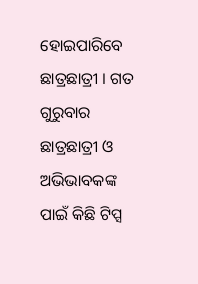ହୋଇପାରିବେ ଛାତ୍ରଛାତ୍ରୀ । ଗତ ଗୁରୁବାର ଛାତ୍ରଛାତ୍ରୀ ଓ ଅଭିଭାବକଙ୍କ ପାଇଁ କିଛି ଟିପ୍ସ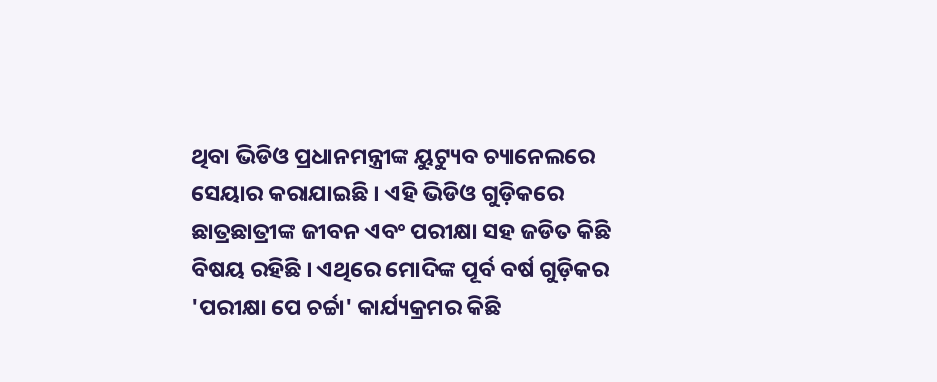ଥିବା ଭିଡିଓ ପ୍ରଧାନମନ୍ତ୍ରୀଙ୍କ ୟୁଟ୍ୟୁବ ଚ୍ୟାନେଲରେ ସେୟାର କରାଯାଇଛି । ଏହି ଭିଡିଓ ଗୁଡ଼ିକରେ ଛାତ୍ରଛାତ୍ରୀଙ୍କ ଜୀବନ ଏବଂ ପରୀକ୍ଷା ସହ ଜଡିତ କିଛି ବିଷୟ ରହିଛି । ଏଥିରେ ମୋଦିଙ୍କ ପୂର୍ବ ବର୍ଷ ଗୁଡ଼ିକର 'ପରୀକ୍ଷା ପେ ଚର୍ଚ୍ଚା' କାର୍ଯ୍ୟକ୍ରମର କିଛି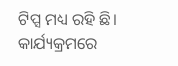ଟିପ୍ସ ମଧ୍ୟ ରହି ଛି। କାର୍ଯ୍ୟକ୍ରମରେ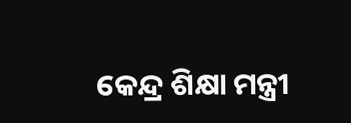କେନ୍ଦ୍ର ଶିକ୍ଷା ମନ୍ତ୍ରୀ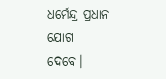ଧର୍ମେନ୍ଦ୍ର ପ୍ରଧାନ ଯୋଗ ଦେବେ।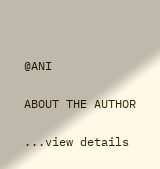@ANI

ABOUT THE AUTHOR

...view details